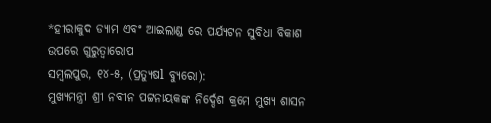*ହୀରାକୁଦ ଡ୍ୟାମ ଏବଂ ଆଇଲାଣ୍ଡ ରେ ପର୍ଯ୍ୟଟନ ସୁବିଧା ବିକାଶ ଉପରେ ଗୁରୁତ୍ୱାରୋପ
ସମ୍ବଲପୁର, ୧୪-୫, (ପ୍ରତ୍ୟୁଷl ବ୍ୟୁରୋ):
ମୁଖ୍ୟମନ୍ତ୍ରୀ ଶ୍ରୀ ନବୀନ ପଟ୍ଟନାୟକଙ୍କ ନିର୍ଦ୍ଦେଶ କ୍ରମେ ମୁଖ୍ୟ ଶାସନ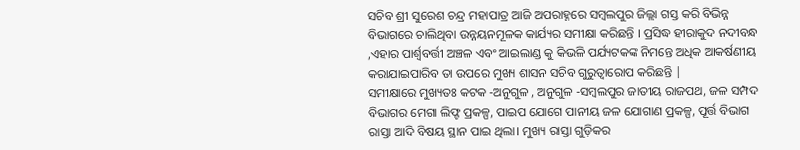ସଚିବ ଶ୍ରୀ ସୁରେଶ ଚନ୍ଦ୍ର ମହାପାତ୍ର ଆଜି ଅପରାହ୍ନରେ ସମ୍ବଲପୁର ଜିଲ୍ଲା ଗସ୍ତ କରି ବିଭିନ୍ନ ବିଭାଗରେ ଚାଲିଥିବା ଉନ୍ନୟନମୂଳକ କାର୍ଯ୍ୟର ସମୀକ୍ଷା କରିଛନ୍ତି । ପ୍ରସିଦ୍ଧ ହୀରାକୁଦ ନଦୀବନ୍ଧ ,ଏହାର ପାର୍ଶ୍ୱବର୍ତ୍ତୀ ଅଞ୍ଚଳ ଏବଂ ଆଇଲାଣ୍ଡ କୁ କିଭଳି ପର୍ଯ୍ୟଟକଙ୍କ ନିମନ୍ତେ ଅଧିକ ଆକର୍ଷଣୀୟ କରାଯାଇପାରିବ ତା ଉପରେ ମୁଖ୍ୟ ଶାସନ ସଚିବ ଗୁରୁତ୍ୱାରୋପ କରିଛନ୍ତି |
ସମୀକ୍ଷାରେ ମୁଖ୍ୟତଃ କଟକ -ଅନୁଗୁଳ , ଅନୁଗୁଳ -ସମ୍ବଲପୁର ଜାତୀୟ ରାଜପଥ, ଜଳ ସମ୍ପଦ ବିଭାଗର ମେଗା ଲିଫ୍ଟ ପ୍ରକଳ୍ପ, ପାଇପ ଯୋଗେ ପାନୀୟ ଜଳ ଯୋଗାଣ ପ୍ରକଳ୍ପ, ପୂର୍ତ୍ତ ବିଭାଗ ରାସ୍ତା ଆଦି ବିଷୟ ସ୍ଥାନ ପାଇ ଥିଲା। ମୁଖ୍ୟ ରାସ୍ତା ଗୁଡ଼ିକର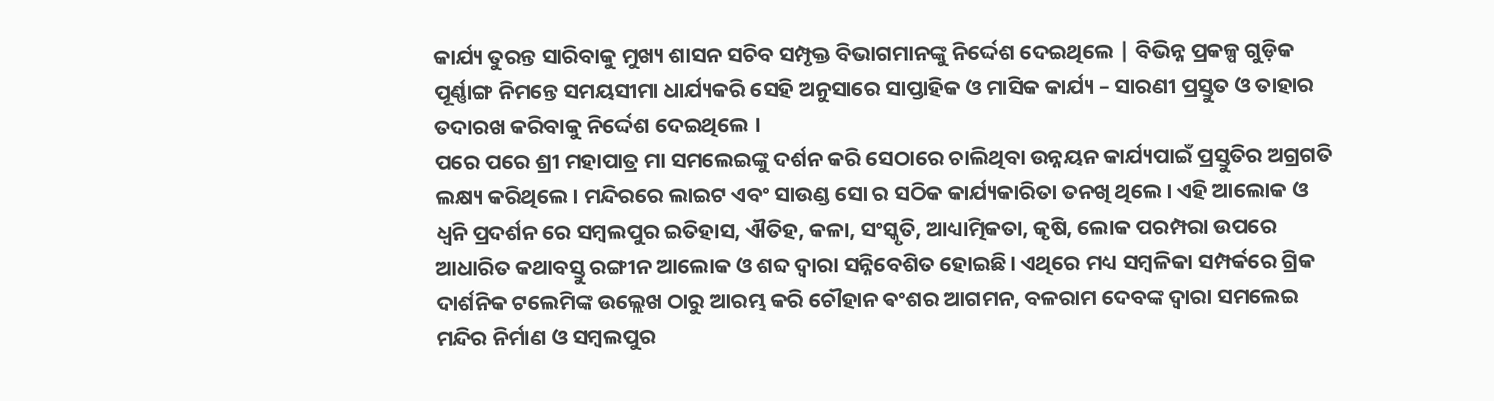କାର୍ଯ୍ୟ ତୁରନ୍ତ ସାରିବାକୁ ମୁଖ୍ୟ ଶାସନ ସଚିବ ସମ୍ପୃକ୍ତ ବିଭାଗମାନଙ୍କୁ ନିର୍ଦ୍ଦେଶ ଦେଇଥିଲେ | ବିଭିନ୍ନ ପ୍ରକଳ୍ପ ଗୁଡ଼ିକ ପୂର୍ଣ୍ଣାଙ୍ଗ ନିମନ୍ତେ ସମୟସୀମା ଧାର୍ଯ୍ୟକରି ସେହି ଅନୁସାରେ ସାପ୍ତାହିକ ଓ ମାସିକ କାର୍ଯ୍ୟ – ସାରଣୀ ପ୍ରସ୍ତୁତ ଓ ତାହାର ତଦାରଖ କରିବାକୁ ନିର୍ଦ୍ଦେଶ ଦେଇଥିଲେ ।
ପରେ ପରେ ଶ୍ରୀ ମହାପାତ୍ର ମା ସମଲେଇଙ୍କୁ ଦର୍ଶନ କରି ସେଠାରେ ଚାଲିଥିବା ଉନ୍ନୟନ କାର୍ଯ୍ୟପାଇଁ ପ୍ରସ୍ତୁତିର ଅଗ୍ରଗତି ଲକ୍ଷ୍ୟ କରିଥିଲେ। ମନ୍ଦିରରେ ଲାଇଟ ଏବଂ ସାଉଣ୍ଡ ସୋ ର ସଠିକ କାର୍ଯ୍ୟକାରିତା ତନଖି ଥିଲେ। ଏହି ଆଲୋକ ଓ ଧ୍ଵନି ପ୍ରଦର୍ଶନ ରେ ସମ୍ବଲପୁର ଇତିହାସ, ଐତିହ, କଳା, ସଂସ୍କୃତି, ଆଧ୍ୟାତ୍ମିକତା, କୃଷି, ଲୋକ ପରମ୍ପରା ଉପରେ ଆଧାରିତ କଥାବସ୍ତୁ ରଙ୍ଗୀନ ଆଲୋକ ଓ ଶବ୍ଦ ଦ୍ୱାରା ସନ୍ନିବେଶିତ ହୋଇଛି। ଏଥିରେ ମଧ୍ୟ ସମ୍ବଳିକା ସମ୍ପର୍କରେ ଗ୍ରିକ ଦାର୍ଶନିକ ଟଲେମିଙ୍କ ଉଲ୍ଲେଖ ଠାରୁ ଆରମ୍ଭ କରି ଚୌହାନ ଵଂଶର ଆଗମନ, ବଳରାମ ଦେବଙ୍କ ଦ୍ୱାରା ସମଲେଇ ମନ୍ଦିର ନିର୍ମାଣ ଓ ସମ୍ବଲପୁର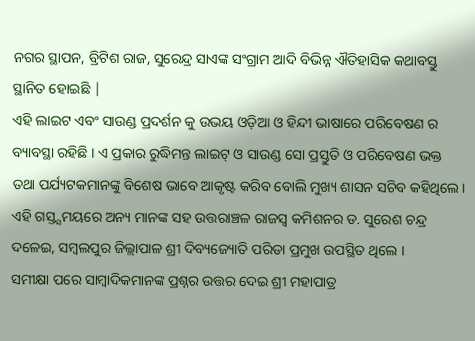ନଗର ସ୍ଥାପନ, ବ୍ରିଟିଶ ରାଜ, ସୁରେନ୍ଦ୍ର ସାଏଙ୍କ ସଂଗ୍ରାମ ଆଦି ବିଭିନ୍ନ ଐତିହାସିକ କଥାବସ୍ତୁ ସ୍ଥାନିତ ହୋଇଛି |
ଏହି ଲାଇଟ ଏବଂ ସାଉଣ୍ଡ ପ୍ରଦର୍ଶନ କୁ ଉଭୟ ଓଡ଼ିଆ ଓ ହିନ୍ଦୀ ଭାଷାରେ ପରିବେଷଣ ର ବ୍ୟାବସ୍ଥା ରହିଛି । ଏ ପ୍ରକାର ରୁଦ୍ଧିମନ୍ତ ଲାଇଟ୍ ଓ ସାଉଣ୍ଡ ସୋ ପ୍ରସ୍ତୁତି ଓ ପରିବେଷଣ ଭକ୍ତ ତଥା ପର୍ଯ୍ୟଟକମାନଙ୍କୁ ବିଶେଷ ଭାବେ ଆକୃଷ୍ଟ କରିବ ବୋଲି ମୁଖ୍ୟ ଶାସନ ସଚିବ କହିଥିଲେ।
ଏହି ଗସ୍ତ୍ସମୟରେ ଅନ୍ୟ ମାନଙ୍କ ସହ ଉତ୍ତରାଞ୍ଚଳ ରାଜସ୍ବ କମିଶନର ଡ. ସୁରେଶ ଚନ୍ଦ୍ର ଦଳେଇ, ସମ୍ବଲପୁର ଜିଲ୍ଲାପାଳ ଶ୍ରୀ ଦିବ୍ୟଜ୍ୟୋତି ପରିଡା ପ୍ରମୁଖ ଉପସ୍ଥିତ ଥିଲେ ।
ସମୀକ୍ଷା ପରେ ସାମ୍ବାଦିକମାନଙ୍କ ପ୍ରଶ୍ନର ଉତ୍ତର ଦେଇ ଶ୍ରୀ ମହାପାତ୍ର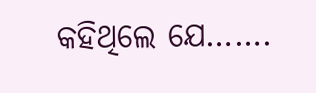କହିଥିଲେ ଯେ…….